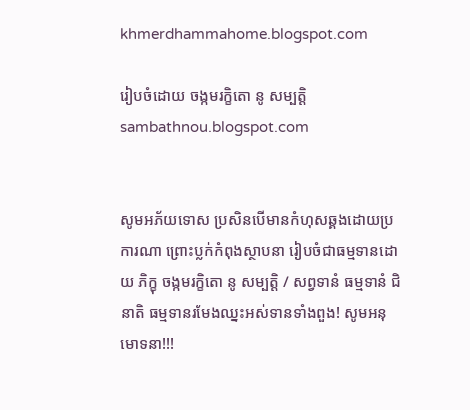khmerdhammahome.blogspot.com

រៀបចំដោយ ចង្កមរក្ខិតោ នូ សម្បត្តិ sambathnou.blogspot.com


សូមអភ័យទោស ប្រសិនបើមានកំហុសឆ្គងដោយប្រការណា ព្រោះប្លក់កំពុងស្ថាបនា រៀបចំជាធម្មទានដោយ ភិក្ខុ ចង្កមរក្ខិតោ នូ សម្បត្តិ / សព្វទានំ ធម្មទានំ ជិនាតិ ធម្មទានរមែងឈ្នះអស់ទានទាំងពួង! សូមអនុមោទនា!!!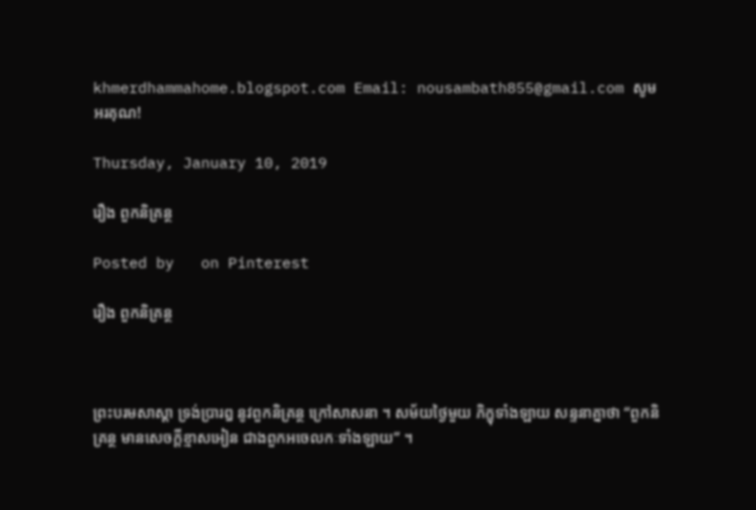khmerdhammahome.blogspot.com Email: nousambath855@gmail.com សូមអរគុណ!

Thursday, January 10, 2019

រឿង ពួកនិគ្រន្ថ

Posted by   on Pinterest

រឿង ពួកនិគ្រន្ថ



ព្រះបរមសាស្តា ទ្រង់ប្រារឰ នូវពួកនិគ្រន្ថ ក្រៅសាសនា ។ សម័យថ្ងៃមួយ ភិក្ខុទាំងឡាយ សន្ទនាគ្នាថា “ពួកនិគ្រន្ថ មានសេចក្តីខ្មាសឣៀន ជាងពួកឣចេលកៈទាំងឡាយ” ។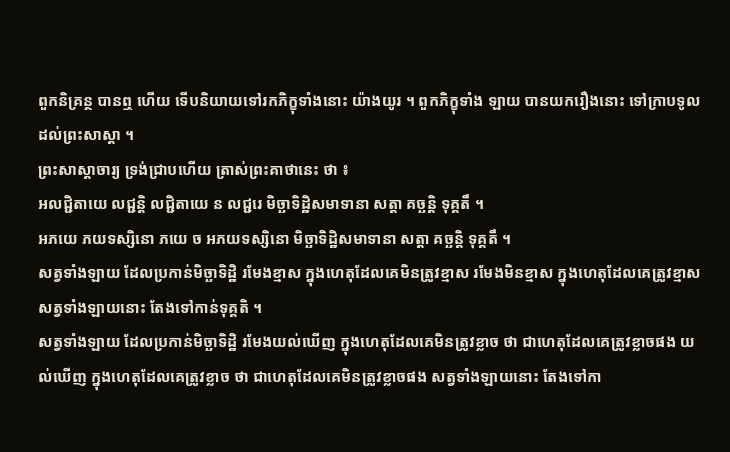ពួកនិគ្រន្ថ បានឮ ហើយ ទើបនិយាយទៅរកភិក្ខុទាំងនោះ យ៉ាងយូរ ។ ពួកភិក្ខុទាំង ឡាយ បានយករឿងនោះ ទៅក្រាបទូល ដល់ព្រះសាស្តា ។
ព្រះសាស្តាចារ្យ ទ្រង់ជ្រាបហើយ ត្រាស់ព្រះគាថានេះ ថា ៖
ឣលជ្ជិតាយេ លជ្ជន្តិ លជ្ជិតាយេ ន លជ្ជរេ មិច្ឆាទិដ្ឋិសមាទានា សត្តា គច្ឆន្តិ ទុគ្គតឹ ។
ឣភយេ ភយទស្សិនោ ភយេ ច ឣភយទស្សិនោ មិច្ឆាទិដ្ឋិសមាទានា សត្តា គច្ឆន្តិ ទុគ្គតឹ ។
សត្វទាំងឡាយ ដែលប្រកាន់មិច្ឆាទិដ្ឋិ រមែងខ្មាស ក្នុងហេតុដែលគេមិនត្រូវខ្មាស រមែងមិនខ្មាស ក្នុងហេតុដែលគេត្រូវខ្មាស សត្វទាំងឡាយនោះ តែងទៅកាន់ទុគ្គតិ ។
សត្វទាំងឡាយ ដែលប្រកាន់មិច្ឆាទិដ្ឋិ រមែងយល់ឃើញ ក្នុងហេតុដែលគេមិនត្រូវខ្លាច ថា ជាហេតុដែលគេត្រូវខ្លាចផង យល់ឃើញ ក្នុងហេតុដែលគេត្រូវខ្លាច ថា ជាហេតុដែលគេមិនត្រូវខ្លាចផង សត្វទាំងឡាយនោះ តែងទៅកា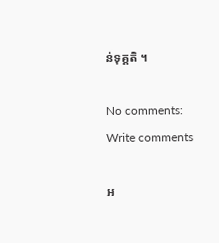ន់ទុគ្គតិ ។

No comments:
Write comments

អ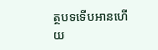ត្ថបទទើបអានហើយ